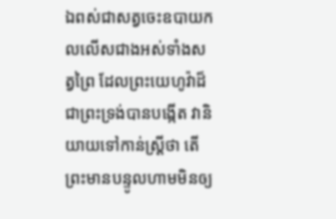ឯពស់ជាសត្វចេះឧបាយកលលើសជាងអស់ទាំងសត្វព្រៃ ដែលព្រះយេហូវ៉ាដ៏ជាព្រះទ្រង់បានបង្កើត វានិយាយទៅកាន់ស្ត្រីថា តើព្រះមានបន្ទូលហាមមិនឲ្យ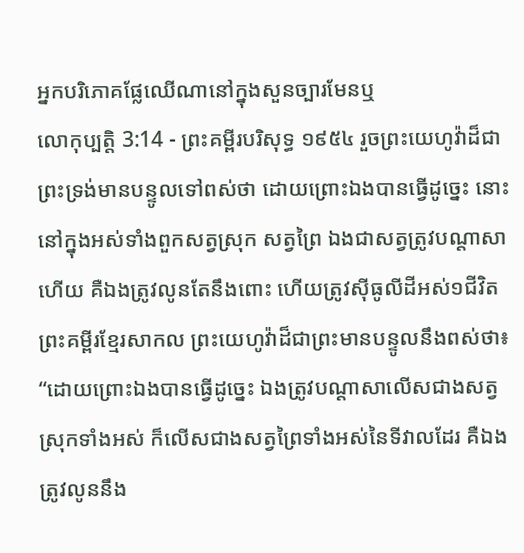អ្នកបរិភោគផ្លែឈើណានៅក្នុងសួនច្បារមែនឬ
លោកុប្បត្តិ 3:14 - ព្រះគម្ពីរបរិសុទ្ធ ១៩៥៤ រួចព្រះយេហូវ៉ាដ៏ជាព្រះទ្រង់មានបន្ទូលទៅពស់ថា ដោយព្រោះឯងបានធ្វើដូច្នេះ នោះនៅក្នុងអស់ទាំងពួកសត្វស្រុក សត្វព្រៃ ឯងជាសត្វត្រូវបណ្តាសាហើយ គឺឯងត្រូវលូនតែនឹងពោះ ហើយត្រូវស៊ីធូលីដីអស់១ជីវិត ព្រះគម្ពីរខ្មែរសាកល ព្រះយេហូវ៉ាដ៏ជាព្រះមានបន្ទូលនឹងពស់ថា៖ “ដោយព្រោះឯងបានធ្វើដូច្នេះ ឯងត្រូវបណ្ដាសាលើសជាងសត្វស្រុកទាំងអស់ ក៏លើសជាងសត្វព្រៃទាំងអស់នៃទីវាលដែរ គឺឯងត្រូវលូននឹង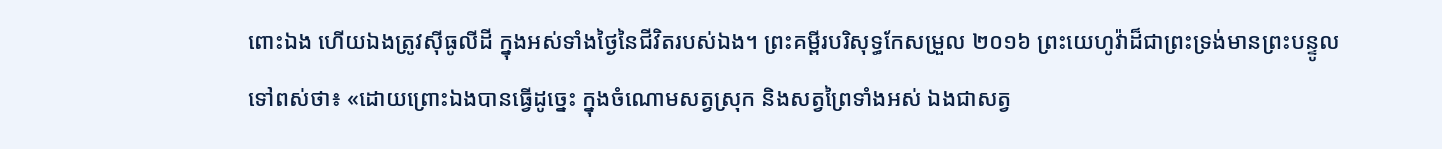ពោះឯង ហើយឯងត្រូវស៊ីធូលីដី ក្នុងអស់ទាំងថ្ងៃនៃជីវិតរបស់ឯង។ ព្រះគម្ពីរបរិសុទ្ធកែសម្រួល ២០១៦ ព្រះយេហូវ៉ាដ៏ជាព្រះទ្រង់មានព្រះបន្ទូលទៅពស់ថា៖ «ដោយព្រោះឯងបានធ្វើដូច្នេះ ក្នុងចំណោមសត្វស្រុក និងសត្វព្រៃទាំងអស់ ឯងជាសត្វ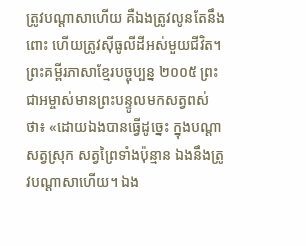ត្រូវបណ្ដាសាហើយ គឺឯងត្រូវលូនតែនឹងពោះ ហើយត្រូវស៊ីធូលីដីអស់មួយជីវិត។ ព្រះគម្ពីរភាសាខ្មែរបច្ចុប្បន្ន ២០០៥ ព្រះជាអម្ចាស់មានព្រះបន្ទូលមកសត្វពស់ថា៖ «ដោយឯងបានធ្វើដូច្នេះ ក្នុងបណ្ដាសត្វស្រុក សត្វព្រៃទាំងប៉ុន្មាន ឯងនឹងត្រូវបណ្ដាសាហើយ។ ឯង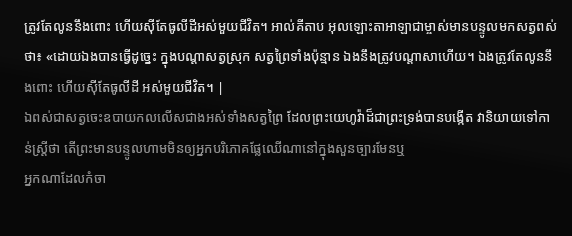ត្រូវតែលូននឹងពោះ ហើយស៊ីតែធូលីដីអស់មួយជីវិត។ អាល់គីតាប អុលឡោះតាអាឡាជាម្ចាស់មានបន្ទូលមកសត្វពស់ថា៖ «ដោយឯងបានធ្វើដូច្នេះ ក្នុងបណ្តាសត្វស្រុក សត្វព្រៃទាំងប៉ុន្មាន ឯងនឹងត្រូវបណ្តាសាហើយ។ ឯងត្រូវតែលូននឹងពោះ ហើយស៊ីតែធូលីដី អស់មួយជីវិត។ |
ឯពស់ជាសត្វចេះឧបាយកលលើសជាងអស់ទាំងសត្វព្រៃ ដែលព្រះយេហូវ៉ាដ៏ជាព្រះទ្រង់បានបង្កើត វានិយាយទៅកាន់ស្ត្រីថា តើព្រះមានបន្ទូលហាមមិនឲ្យអ្នកបរិភោគផ្លែឈើណានៅក្នុងសួនច្បារមែនឬ
អ្នកណាដែលកំចា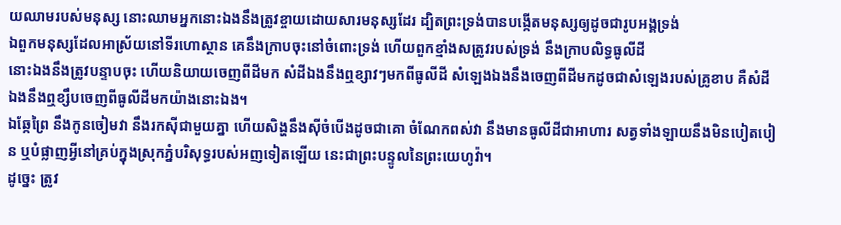យឈាមរបស់មនុស្ស នោះឈាមអ្នកនោះឯងនឹងត្រូវខ្ចាយដោយសារមនុស្សដែរ ដ្បិតព្រះទ្រង់បានបង្កើតមនុស្សឲ្យដូចជារូបអង្គទ្រង់
ឯពួកមនុស្សដែលអាស្រ័យនៅទីរហោស្ថាន គេនឹងក្រាបចុះនៅចំពោះទ្រង់ ហើយពួកខ្មាំងសត្រូវរបស់ទ្រង់ នឹងក្រាបលិទ្ធធូលីដី
នោះឯងនឹងត្រូវបន្ទាបចុះ ហើយនិយាយចេញពីដីមក សំដីឯងនឹងឮខ្សាវៗមកពីធូលីដី សំឡេងឯងនឹងចេញពីដីមកដូចជាសំឡេងរបស់គ្រូខាប គឺសំដីឯងនឹងឮខ្សឹបចេញពីធូលីដីមកយ៉ាងនោះឯង។
ឯឆ្កែព្រៃ នឹងកូនចៀមវា នឹងរកស៊ីជាមួយគ្នា ហើយសិង្ហនឹងស៊ីចំបើងដូចជាគោ ចំណែកពស់វា នឹងមានធូលីដីជាអាហារ សត្វទាំងឡាយនឹងមិនបៀតបៀន ឬបំផ្លាញអ្វីនៅគ្រប់ក្នុងស្រុកភ្នំបរិសុទ្ធរបស់អញទៀតឡើយ នេះជាព្រះបន្ទូលនៃព្រះយេហូវ៉ា។
ដូច្នេះ ត្រូវ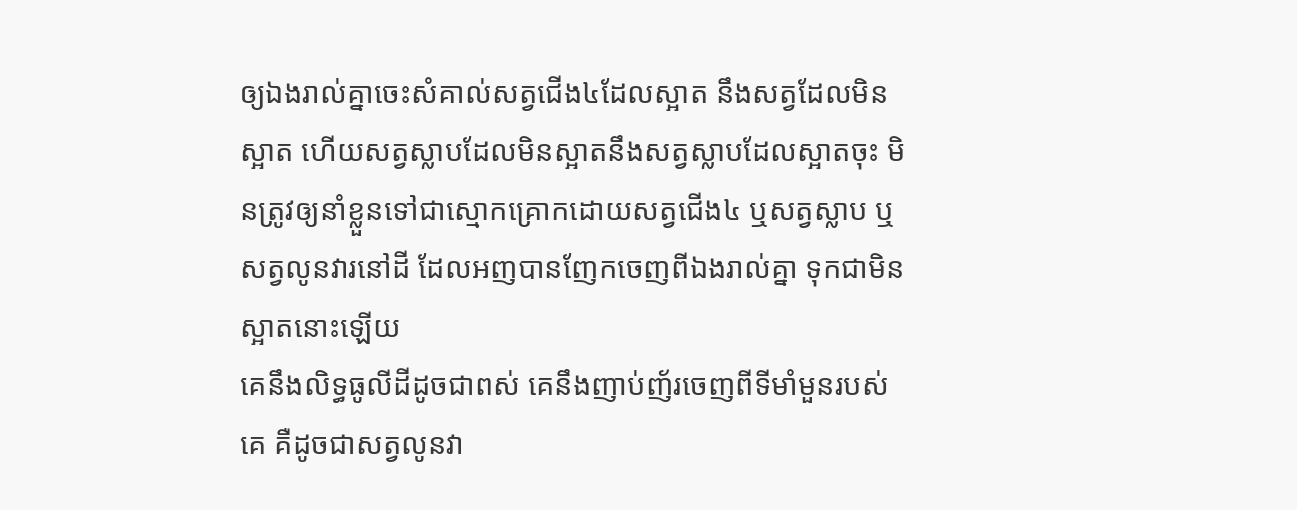ឲ្យឯងរាល់គ្នាចេះសំគាល់សត្វជើង៤ដែលស្អាត នឹងសត្វដែលមិនស្អាត ហើយសត្វស្លាបដែលមិនស្អាតនឹងសត្វស្លាបដែលស្អាតចុះ មិនត្រូវឲ្យនាំខ្លួនទៅជាស្មោកគ្រោកដោយសត្វជើង៤ ឬសត្វស្លាប ឬសត្វលូនវារនៅដី ដែលអញបានញែកចេញពីឯងរាល់គ្នា ទុកជាមិនស្អាតនោះឡើយ
គេនឹងលិទ្ធធូលីដីដូចជាពស់ គេនឹងញាប់ញ័រចេញពីទីមាំមួនរបស់គេ គឺដូចជាសត្វលូនវា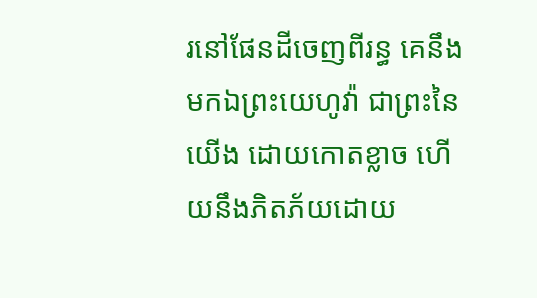រនៅផែនដីចេញពីរន្ធ គេនឹងមកឯព្រះយេហូវ៉ា ជាព្រះនៃយើង ដោយកោតខ្លាច ហើយនឹងភិតភ័យដោយ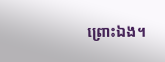ព្រោះឯង។